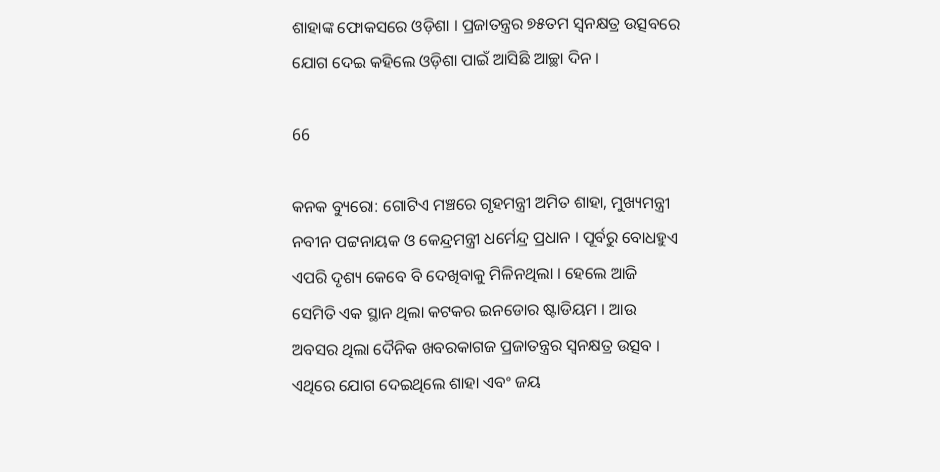ଶାହାଙ୍କ ଫୋକସରେ ଓଡ଼ିଶା । ପ୍ରଜାତନ୍ତ୍ରର ୭୫ତମ ସ୍ୱନକ୍ଷତ୍ର ଉତ୍ସବରେ ଯୋଗ ଦେଇ କହିଲେ ଓଡ଼ିଶା ପାଇଁ ଆସିଛି ଆଚ୍ଛା ଦିନ ।

66

କନକ ବ୍ୟୁରୋ: ଗୋଟିଏ ମଞ୍ଚରେ ଗୃହମନ୍ତ୍ରୀ ଅମିତ ଶାହା, ମୁଖ୍ୟମନ୍ତ୍ରୀ ନବୀନ ପଟ୍ଟନାୟକ ଓ କେନ୍ଦ୍ରମନ୍ତ୍ରୀ ଧର୍ମେନ୍ଦ୍ର ପ୍ରଧାନ । ପୂର୍ବରୁ ବୋଧହୁଏ ଏପରି ଦୃଶ୍ୟ କେବେ ବି ଦେଖିବାକୁ ମିଳିନଥିଲା । ହେଲେ ଆଜି ସେମିତି ଏକ ସ୍ଥାନ ଥିଲା କଟକର ଇନଡୋର ଷ୍ଟାଡିୟମ । ଆଉ ଅବସର ଥିଲା ଦୈନିକ ଖବରକାଗଜ ପ୍ରଜାତନ୍ତ୍ରର ସ୍ୱନକ୍ଷତ୍ର ଉତ୍ସବ । ଏଥିରେ ଯୋଗ ଦେଇଥିଲେ ଶାହା ଏବଂ ଜୟ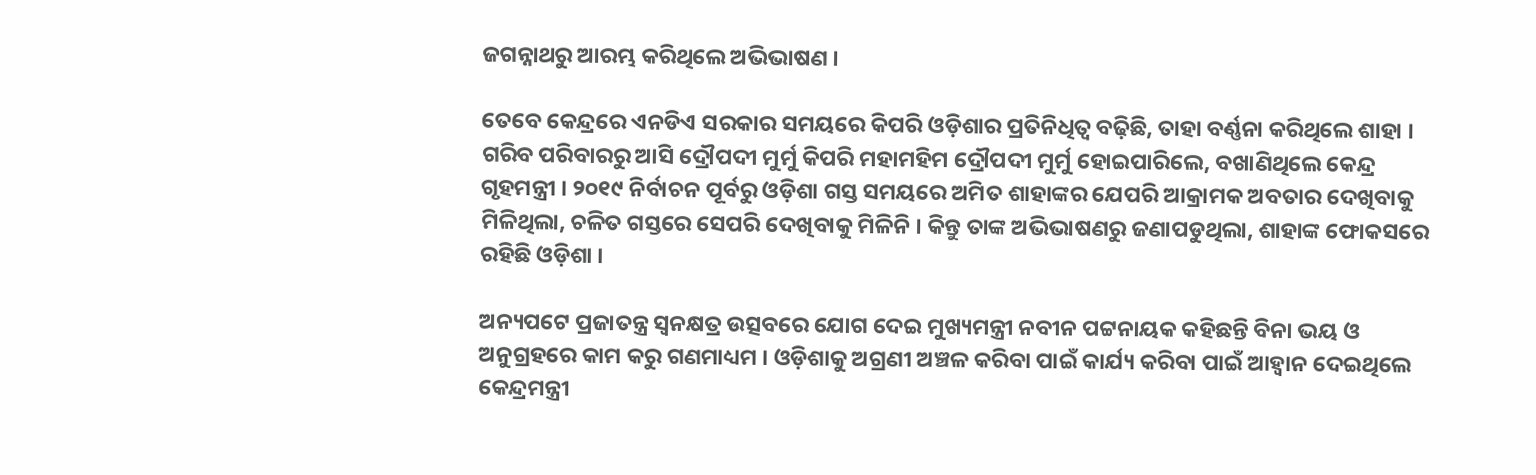ଜଗନ୍ନାଥରୁ ଆରମ୍ଭ କରିଥିଲେ ଅଭିଭାଷଣ ।

ତେବେ କେନ୍ଦ୍ରରେ ଏନଡିଏ ସରକାର ସମୟରେ କିପରି ଓଡ଼ିଶାର ପ୍ରତିନିଧିତ୍ୱ ବଢ଼ିଛି, ତାହା ବର୍ଣ୍ଣନା କରିଥିଲେ ଶାହା । ଗରିବ ପରିବାରରୁ ଆସି ଦ୍ରୌପଦୀ ମୁର୍ମୁ କିପରି ମହାମହିମ ଦ୍ରୌପଦୀ ମୁର୍ମୁ ହୋଇପାରିଲେ, ବଖାଣିଥିଲେ କେନ୍ଦ୍ର ଗୃହମନ୍ତ୍ରୀ । ୨୦୧୯ ନିର୍ବାଚନ ପୂର୍ବରୁ ଓଡ଼ିଶା ଗସ୍ତ ସମୟରେ ଅମିତ ଶାହାଙ୍କର ଯେପରି ଆକ୍ରାମକ ଅବତାର ଦେଖିବାକୁ ମିଳିଥିଲା, ଚଳିତ ଗସ୍ତରେ ସେପରି ଦେଖିବାକୁ ମିଳିନି । କିନ୍ତୁ ତାଙ୍କ ଅଭିଭାଷଣରୁ ଜଣାପଡୁଥିଲା, ଶାହାଙ୍କ ଫୋକସରେ ରହିଛି ଓଡ଼ିଶା ।

ଅନ୍ୟପଟେ ପ୍ରଜାତନ୍ତ୍ର ସ୍ୱନକ୍ଷତ୍ର ଉତ୍ସବରେ ଯୋଗ ଦେଇ ମୁଖ୍ୟମନ୍ତ୍ରୀ ନବୀନ ପଟ୍ଟନାୟକ କହିଛନ୍ତି ବିନା ଭୟ ଓ ଅନୁଗ୍ରହରେ କାମ କରୁ ଗଣମାଧ୍ୟମ । ଓଡ଼ିଶାକୁ ଅଗ୍ରଣୀ ଅଞ୍ଚଳ କରିବା ପାଇଁ କାର୍ଯ୍ୟ କରିବା ପାଇଁ ଆହ୍ୱାନ ଦେଇଥିଲେ କେନ୍ଦ୍ରମନ୍ତ୍ରୀ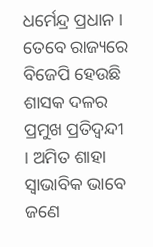ଧର୍ମେନ୍ଦ୍ର ପ୍ରଧାନ । ତେବେ ରାଜ୍ୟରେ ବିଜେପି ହେଉଛି ଶାସକ ଦଳର ପ୍ରମୁଖ ପ୍ରତିଦ୍ୱନ୍ଦୀ । ଅମିତ ଶାହା ସ୍ୱାଭାବିକ ଭାବେ ଜଣେ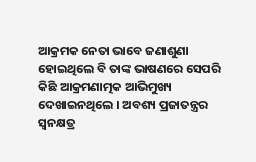ଆକ୍ରମକ ନେତା ଭାବେ ଜଣାଶୁଣା ହୋଇଥିଲେ ବି ତାଙ୍କ ଭାଷଣରେ ସେପରି କିଛି ଆକ୍ରମଣାତ୍ମକ ଆଭିମୁଖ୍ୟ ଦେଖାଇନଥିଲେ । ଅବଶ୍ୟ ପ୍ରଜାତନ୍ତ୍ରର ସ୍ୱନକ୍ଷତ୍ର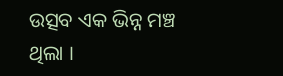ଉତ୍ସବ ଏକ ଭିନ୍ନ ମଞ୍ଚ ଥିଲା ।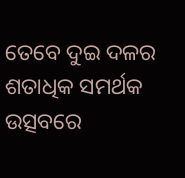ତେବେ ଦୁଇ ଦଳର ଶତାଧିକ ସମର୍ଥକ ଉତ୍ସବରେ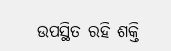ଉପସ୍ଥିତ ରହି ଶକ୍ତି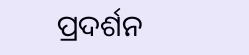ପ୍ରଦର୍ଶନ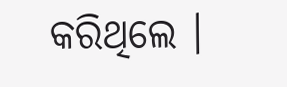କରିଥିଲେ ।